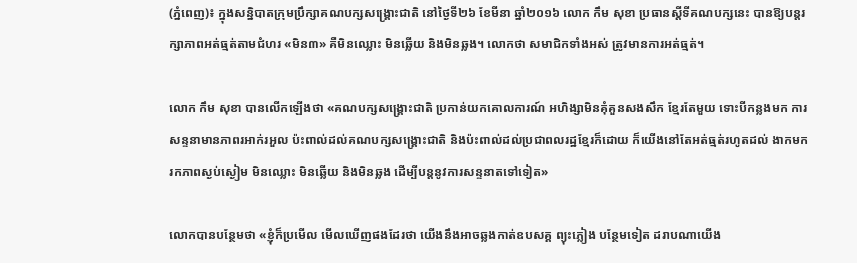(ភ្នំពេញ)៖ ក្នុងសន្និបាតក្រុមប្រឹក្សាគណបក្សសង្រ្គោះជាតិ នៅថ្ងៃទី២៦ ខែមីនា ឆ្នាំ២០១៦ លោក កឹម សុខា ប្រធានស្តីទីគណបក្សនេះ បានឱ្យបន្តរក្សាភាពអត់ធ្មត់តាមជំហរ «មិន៣» គឺមិនឈ្លោះ មិនឆ្លើយ និងមិនឆ្លង។ លោកថា សមាជិកទាំងអស់ ត្រូវមានការអត់ធ្មត់។

លោក កឹម សុខា បានលើកឡើងថា «គណបក្សសង្រ្គោះជាតិ ប្រកាន់យកគោលការណ៍ អហិង្សាមិនគុំគួនសងសឹក ខ្មែរតែមួយ ទោះបីកន្លងមក ការសន្ទនាមានភាពរអាក់រអួល ប៉ះពាល់ដល់គណបក្សសង្រ្គោះជាតិ និងប៉ះពាល់ដល់ប្រជាពលរដ្ឋខ្មែរក៏ដោយ ក៏យើងនៅតែអត់ធ្មត់រហូតដល់ ងាកមករកភាពស្ងប់ស្ងៀម មិនឈ្លោះ មិនឆ្លើយ និងមិនឆ្លង ដើម្បីបន្តនូវការសន្ទនាតទៅទៀត»

លោកបានបន្ថែមថា «ខ្ញុំក៏ប្រមើល មើលឃើញផងដែរថា យើងនឹងអាចឆ្លងកាត់ឧបសគ្គ ព្យុះភ្លៀង បន្ថែមទៀត ដរាបណាយើង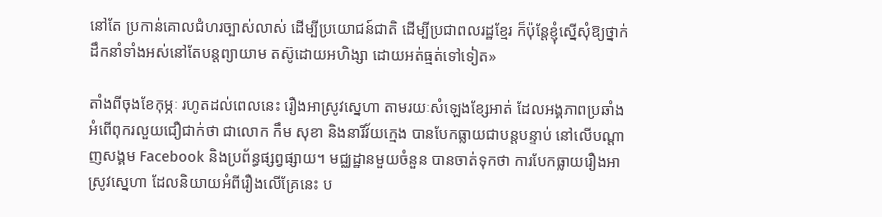នៅតែ ប្រកាន់គោលជំហរច្បាស់លាស់ ដើម្បីប្រយោជន៍ជាតិ ដើម្បីប្រជាពលរដ្ឋខ្មែរ ក៏ប៉ុន្តែខ្ញុំស្នើសុំឱ្យថ្នាក់ដឹកនាំទាំងអស់នៅតែបន្តព្យាយាម តស៊ូដោយអហិង្សា ដោយអត់ធ្មត់ទៅទៀត»

តាំងពីចុងខែកុម្ភៈ រហូតដល់ពេលនេះ រឿងអាស្រូវស្នេហា តាមរយៈសំឡេងខ្សែអាត់ ដែលអង្គភាពប្រឆាំងអំពើពុករលួយជឿជាក់ថា ជាលោក កឹម សុខា និងនារីវ័យក្មេង បានបែកធ្លាយជាបន្តបន្ទាប់ នៅលើបណ្តាញសង្គម Facebook និងប្រព័ន្ធផ្សព្វផ្សាយ។ មជ្ឈដ្ឋានមួយចំនួន បានចាត់ទុកថា ការបែកធ្លាយរឿងអាស្រូវស្នេហា ដែលនិយាយអំពីរឿងលើគ្រែនេះ ប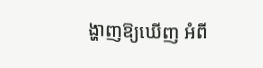ង្ហាញឱ្យឃើញ អំពី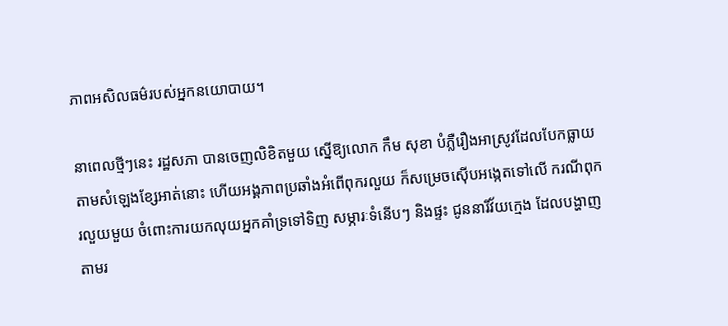ភាពអសិលធម៌របស់អ្នកនយោបាយ។

នាពេលថ្មីៗនេះ រដ្ឋសភា បានចេញលិខិតមួយ ស្នើឱ្យលោក កឹម សុខា បំភ្លឺរឿងអាស្រូវដែលបែកធ្លាយតាមសំឡេងខ្សែអាត់នោះ ហើយអង្គភាពប្រឆាំងអំពើពុករលួយ ក៏សម្រេចស៊ើបអង្កេតទៅលើ ករណីពុករលួយមួយ ចំពោះការយកលុយអ្នកគាំទ្រទៅទិញ សម្ភារៈទំនើបៗ និងផ្ទះ ជូននារីវ័យក្មេង ដែលបង្ហាញតាមរ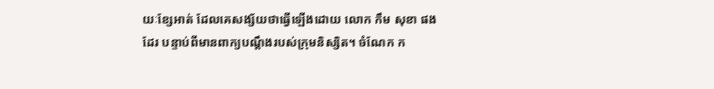យៈខ្សែអាត់ ដែលគេសង្ស័យថាធ្វើឡើងដោយ លោក កឹម សុខា ផងដែរ បន្ទាប់ពីមានពាក្យបណ្តឹងរបស់ក្រុមនិស្សិត។ ចំណែក ក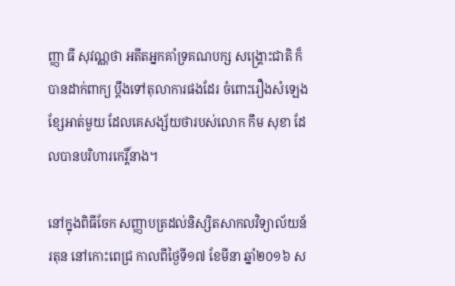ញ្ញា ធី សុវណ្ណថា អតីតអ្នកគាំទ្រគណបក្ស សង្រ្គោះជាតិ ក៏បានដាក់ពាក្យ ប្តឹងទៅតុលាការផងដែរ ចំពោះរឿងសំឡេងខ្សែអាត់មួយ ដែលគេសង្ស័យថារបស់លោក កឹម សុខា ដែលបានបរិហារកេរ្តិ៍នាង។

នៅក្នុងពិធីចែក សញ្ញាបត្រដល់និស្សិតសាកលវិទ្យាល័យន័រតុន នៅកោះពេជ្រ កាលពីថ្ងៃទី១៧ ខែមីនា ឆ្នាំ២០១៦ ស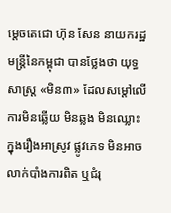ម្តេចតេជោ ហ៊ុន សែន នាយករដ្ឋមន្រ្តីនៃកម្ពុជា បានថ្លែងថា យុទ្ធសាស្រ្ត «មិន៣» ដែលសម្តៅលើ ការមិនឆ្លើយ មិនឆ្លង មិនឈ្លោះ ក្នុងរឿងអាស្រូវ ផ្លូវភេទ មិនអាចលាក់បាំងការពិត ឬជំរុ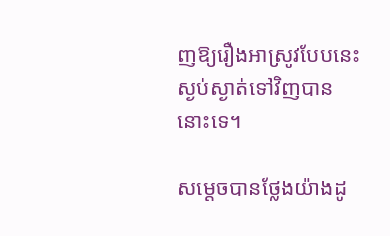ញឱ្យរឿងអាស្រូវបែបនេះ ស្ងប់ស្ងាត់ទៅវិញបាននោះទេ។

សម្តេចបានថ្លែងយ៉ាងដូ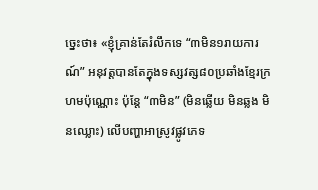ច្នេះថា៖ «ខ្ញុំគ្រាន់តែរំលឹកទេ “៣មិន១រាយការណ៍” អនុវត្តបានតែក្នុងទស្សវត្ស៨០ប្រឆាំងខ្មែរក្រហមប៉ុណ្ណោះ ប៉ុន្តែ “៣មិន” (មិនឆ្លើយ មិនឆ្លង មិនឈ្លោះ) លើបញ្ហាអាស្រូវផ្លូវភេទ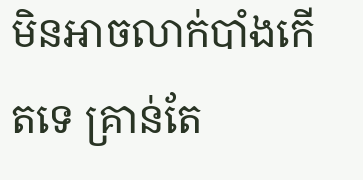មិនអាចលាក់បាំងកើតទេ គ្រាន់តែ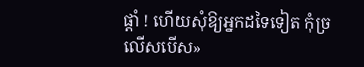ផ្តាំ ! ហើយសុំឱ្យអ្នកដទៃទៀត កុំច្រលើសបើស»